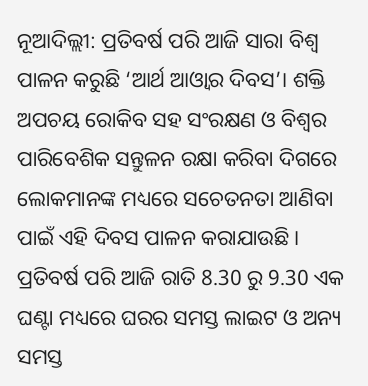ନୂଆଦିଲ୍ଲୀ: ପ୍ରତିବର୍ଷ ପରି ଆଜି ସାରା ବିଶ୍ବ ପାଳନ କରୁଛି ‘ଆର୍ଥ ଆଓ୍ବାର ଦିବସ’। ଶକ୍ତି ଅପଚୟ ରୋକିବ ସହ ସଂରକ୍ଷଣ ଓ ବିଶ୍ବର ପାରିବେଶିକ ସନ୍ତୁଳନ ରକ୍ଷା କରିବା ଦିଗରେ ଲୋକମାନଙ୍କ ମଧ୍ୟରେ ସଚେତନତା ଆଣିବା ପାଇଁ ଏହି ଦିବସ ପାଳନ କରାଯାଉଛି । ପ୍ରତିବର୍ଷ ପରି ଆଜି ରାତି 8.30 ରୁ 9.30 ଏକ ଘଣ୍ଟା ମଧ୍ୟରେ ଘରର ସମସ୍ତ ଲାଇଟ ଓ ଅନ୍ୟ ସମସ୍ତ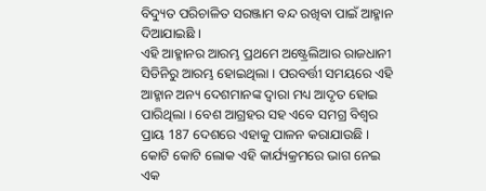ବିଦ୍ୟୁତ ପରିଚାଳିତ ସରଞ୍ଜାମ ବନ୍ଦ ରଖିବା ପାଇଁ ଆହ୍ମାନ ଦିଆଯାଇଛି ।
ଏହି ଆହ୍ମାନର ଆରମ୍ଭ ପ୍ରଥମେ ଅଷ୍ଟ୍ରେଲିଆର ରାଜଧାନୀ ସିଡିନିରୁ ଆରମ୍ଭ ହୋଇଥିଲା । ପରବର୍ତ୍ତୀ ସମୟରେ ଏହି ଆହ୍ମାନ ଅନ୍ୟ ଦେଶମାନଙ୍କ ଦ୍ବାରା ମଧ୍ୟ ଆଦୃତ ହୋଇ ପାରିଥିଲା । ବେଶ ଆଗ୍ରହର ସହ ଏବେ ସମଗ୍ର ବିଶ୍ବର ପ୍ରାୟ 187 ଦେଶରେ ଏହାକୁ ପାଳନ କରାଯାଉଛି । କୋଟି କୋଟି ଲୋକ ଏହି କାର୍ଯ୍ୟକ୍ରମରେ ଭାଗ ନେଇ ଏକ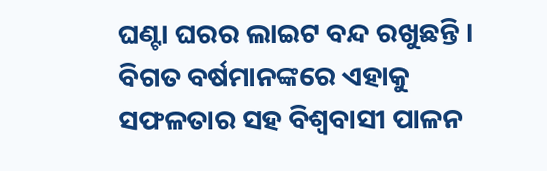ଘଣ୍ଟା ଘରର ଲାଇଟ ବନ୍ଦ ରଖୁଛନ୍ତି । ବିଗତ ବର୍ଷମାନଙ୍କରେ ଏହାକୁ ସଫଳତାର ସହ ବିଶ୍ବବାସୀ ପାଳନ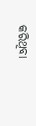କରିଥିବା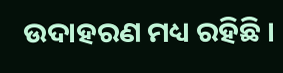ଉଦାହରଣ ମଧ୍ୟ ରହିଛି ।